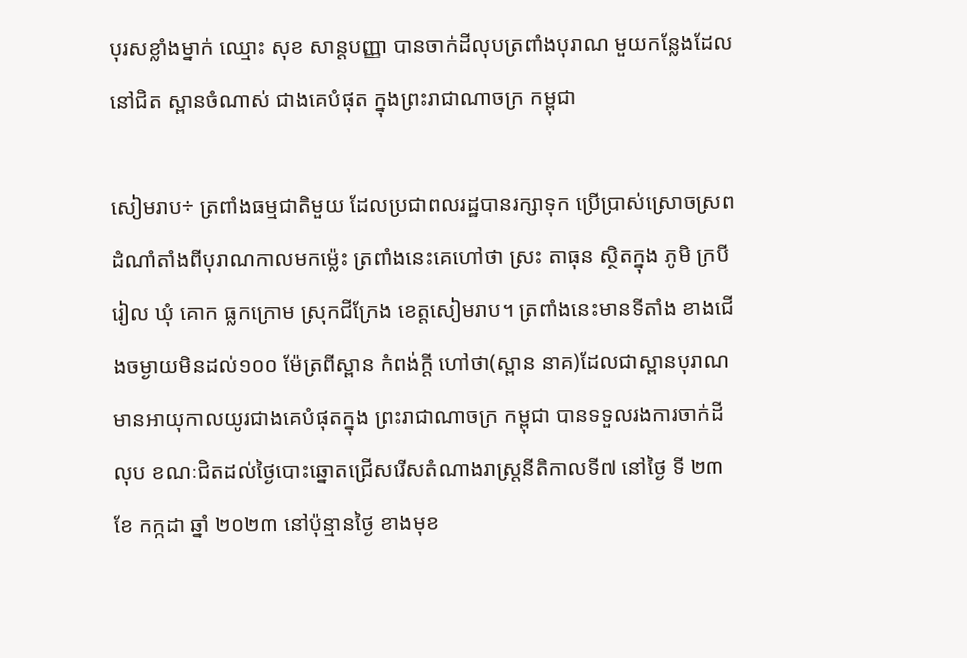បុរសខ្លាំងម្នាក់ ឈ្មោះ សុខ សាន្តបញ្ញា បានចាក់ដីលុបត្រពាំងបុរាណ មួយកន្លែងដែលនៅជិត ស្ពានចំណាស់ ជាងគេបំផុត ក្នុងព្រះរាជាណាចក្រ កម្ពុជា

សៀមរាប÷ ត្រពាំងធម្មជាតិមួយ ដែលប្រជាពលរដ្ឋបានរក្សាទុក ប្រើប្រាស់ស្រោចស្រពដំណាំតាំងពីបុរាណកាលមកម្ល៉េះ ត្រពាំងនេះគេហៅថា ស្រះ តាធុន ស្ថិតក្នុង ភូមិ ក្របី រៀល ឃុំ គោក ធ្លកក្រោម ស្រុកជីក្រែង ខេត្តសៀមរាប។ ត្រពាំងនេះមានទីតាំង ខាងជើងចម្ងាយមិនដល់១០០ ម៉ែត្រពីស្ពាន កំពង់ក្តី ហៅថា(ស្ពាន នាគ)ដែលជាស្ពានបុរាណមានអាយុកាលយូរជាងគេបំផុតក្នុង ព្រះរាជាណាចក្រ កម្ពុជា បានទទួលរងការចាក់ដីលុប ខណៈជិតដល់ថ្ងៃបោះឆ្នោតជ្រើសរើសតំណាងរាស្រ្តនីតិកាលទី៧ នៅថ្ងៃ ទី ២៣ ខែ កក្កដា ឆ្នាំ ២០២៣ នៅប៉ុន្មានថ្ងៃ ខាងមុខ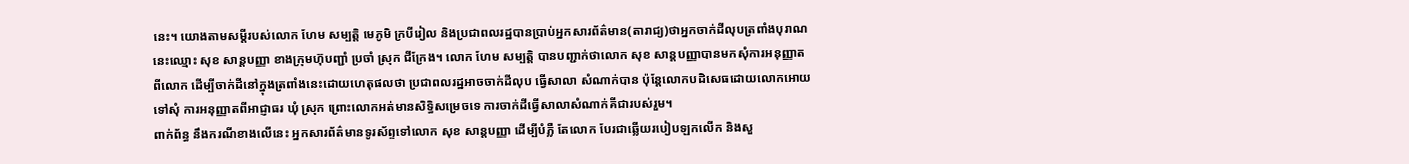នេះ។ យោងតាមសម្តីរបស់លោក ហែម សម្បត្តិ មេភូមិ ក្របីរៀល និងប្រជាពលរដ្ឋបានប្រាប់អ្នកសារព័ត៌មាន(តារាជ្យ)ថាអ្នកចាក់ដីលុបត្រពាំងបុរាណនេះឈ្មោះ សុខ សាន្តបញ្ញា ខាងក្រុមហ៊ុបញ្ជាំ ប្រចាំ ស្រុក ជីក្រែង។ លោក ហែម សម្បត្តិ បានបញ្ជាក់ថាលោក សុខ សាន្តបញ្ញាបានមកសុំការអនុញ្ញាតពីលោក ដើម្បីចាក់ដីនៅក្នុងត្រពាំងនេះដោយហេតុផលថា ប្រជាពលរដ្ឋអាចចាក់ដីលុប ធ្វើសាលា សំណាក់បាន ប៉ុន្តែលោកបដិសេធដោយលោកអោយទៅសុំ ការអនុញ្ញាតពីអាជ្ញាធរ ឃុំ ស្រុក ព្រោះលោកអត់មានសិទ្ធិសម្រេចទេ ការចាក់ដីធ្វើសាលាសំណាក់គីជារបស់រួម។
ពាក់ព័ន្ធ នឹងករណីខាងលើនេះ អ្នកសារព័ត៌មានទូរស័ព្ទទៅលោក សុខ សាន្តបញ្ញា ដើម្បីបំភ្លឺ តែលោក បែរជាឆ្លើយរបៀបឡកលើក និងសួ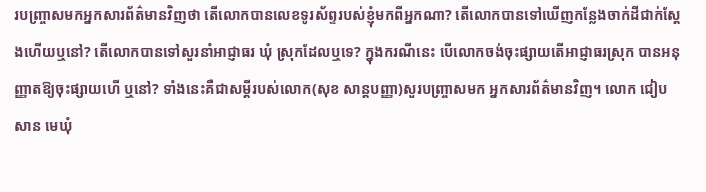របញ្រ្ចាសមកអ្នកសារព័ត៌មានវិញថា តើលោកបានលេខទូរស័ព្ទរបស់ខ្ញុំមកពីអ្នកណា? តើលោកបានទៅឃើញកន្លែងចាក់ដីជាក់ស្តែងហើយឬនៅ? តើលោកបានទៅសួរនាំអាជ្ញាធរ ឃុំ ស្រុកដែលឬទេ? ក្នុងករណីនេះ បើលោកចង់ចុះផ្សាយតើអាជ្ញាធរស្រុក បានអនុញ្ញាតឱ្យចុះផ្សាយហើ ឬនៅ? ទាំងនេះគឺជាសម្ដីរបស់លោក(សុខ សាន្តបញ្ញា)សួរបញ្ច្រាសមក អ្នកសារព័ត៌មានវិញ។ លោក ជៀប សាន មេឃុំ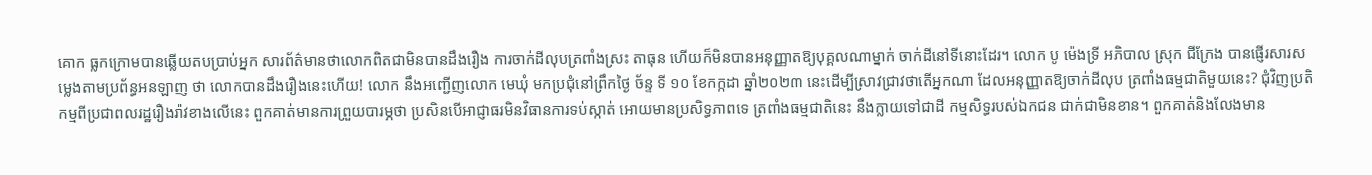គោក ធ្លកក្រោមបានឆ្លើយតបប្រាប់អ្នក សារព័ត៌មានថាលោកពិតជាមិនបានដឹងរឿង ការចាក់ដីលុបត្រពាំងស្រះ តាធុន ហើយក៏មិនបានអនុញ្ញាតឱ្យបុគ្គលណាម្នាក់ ចាក់ដីនៅទីនោះដែរ។ លោក បូ ម៉េងទ្រី អភិបាល ស្រុក ជីក្រែង បានផ្ញើរសារសម្លេងតាមប្រព័ន្ធអនឡាញ ថា លោកបានដឹងរឿងនេះហើយ! លោក នឹងអញ្ជើញលោក មេឃុំ មកប្រជុំនៅព្រឹកថ្ងៃ ច័ន្ទ ទី ១០ ខែកក្កដា ឆ្នាំ២០២៣ នេះដើម្បីស្រាវជ្រាវថាតើអ្នកណា ដែលអនុញ្ញាតឱ្យចាក់ដីលុប ត្រពាំងធម្មជាតិមួយនេះ? ជុំវិញប្រតិកម្មពីប្រជាពលរដ្ឋរឿងរ៉ាវខាងលើនេះ ពួកគាត់មានការព្រួយបារម្ភថា ប្រសិនបើអាជ្ញាធរមិនវិធានការទប់ស្កាត់ អោយមានប្រសិទ្ធភាពទេ ត្រពាំងធម្មជាតិនេះ នឹងក្លាយទៅជាដី កម្មសិទ្ធរបស់ឯកជន ជាក់ជាមិនខាន។ ពួកគាត់និងលែងមាន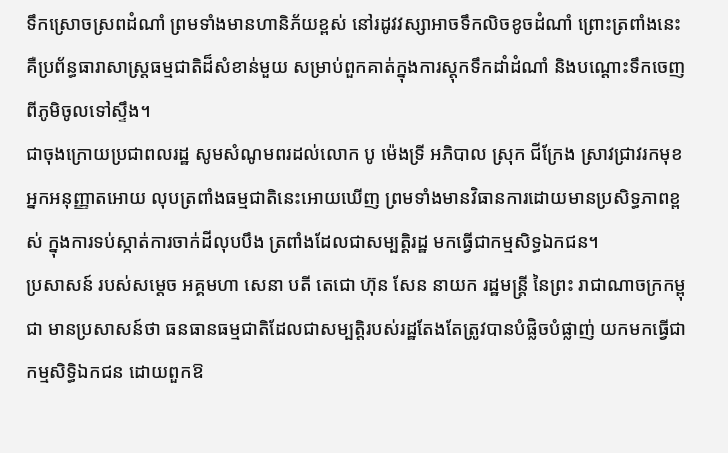ទឹកស្រោចស្រពដំណាំ ព្រមទាំងមានហានិភ័យខ្ពស់ នៅរដូវវស្សាអាចទឹកលិចខូចដំណាំ ព្រោះត្រពាំងនេះគឺប្រព័ន្ធធារាសាស្ត្រធម្មជាតិដ៏សំខាន់មួយ សម្រាប់ពួកគាត់ក្នុងការស្តុកទឹកដាំដំណាំ និងបណ្ដោះទឹកចេញពីភូមិចូលទៅស្ទឹង។
ជាចុងក្រោយប្រជាពលរដ្ឋ សូមសំណូមពរដល់លោក បូ ម៉េងទ្រី អភិបាល ស្រុក ជីក្រែង ស្រាវជ្រាវរកមុខអ្នកអនុញ្ញាតអោយ លុបត្រពាំងធម្មជាតិនេះអោយឃើញ ព្រមទាំងមានវិធានការដោយមានប្រសិទ្ធភាពខ្ពស់ ក្នុងការទប់ស្កាត់ការចាក់ដីលុបបឹង ត្រពាំងដែលជាសម្បត្តិរដ្ឋ មកធ្វើជាកម្មសិទ្ធឯកជន។
ប្រសាសន៍ របស់សម្តេច អគ្គមហា សេនា បតី តេជោ ហ៊ុន សែន នាយក រដ្ឋមន្ត្រី នៃព្រះ រាជាណាចក្រកម្ពុជា មានប្រសាសន៍ថា ធនធានធម្មជាតិដែលជាសម្បត្តិរបស់រដ្ឋតែងតែត្រូវបានបំផ្លិចបំផ្លាញ់ យកមកធ្វើជាកម្មសិទ្ធិឯកជន ដោយពួកឱ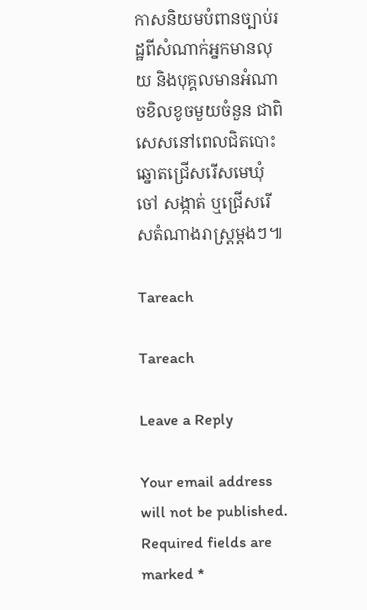កាសនិយមបំពានច្បាប់រដ្ឋពីសំណាក់អ្នកមានលុយ និងបុគ្គលមានអំណាចខិលខូចមួយចំនួន ជាពិសេសនៅពេលជិតបោះឆ្នោតជ្រើសរើសមេឃុំ ចៅ សង្កាត់ ឬជ្រើសរើសតំណាងរាស្ត្រម្ដងៗ៕

Tareach

Tareach

Leave a Reply

Your email address will not be published. Required fields are marked *